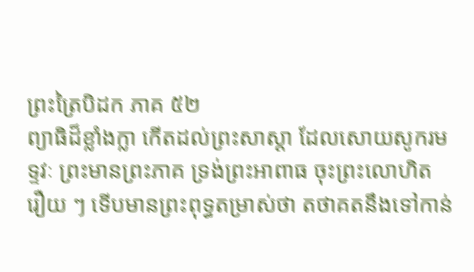ព្រះត្រៃបិដក ភាគ ៥២
ព្យាធិដ៏ខ្លាំងក្លា កើតដល់ព្រះសាស្តា ដែលសោយសូករមទ្ទវៈ ព្រះមានព្រះភាគ ទ្រង់ព្រះអាពាធ ចុះព្រះលោហិត រឿយ ៗ ទើបមានព្រះពុទ្ធតម្រាស់ថា តថាគតនឹងទៅកាន់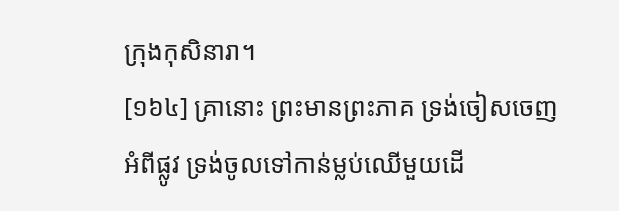ក្រុងកុសិនារា។
[១៦៤] គ្រានោះ ព្រះមានព្រះភាគ ទ្រង់ចៀសចេញអំពីផ្លូវ ទ្រង់ចូលទៅកាន់ម្លប់ឈើមួយដើ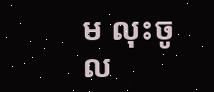ម លុះចូល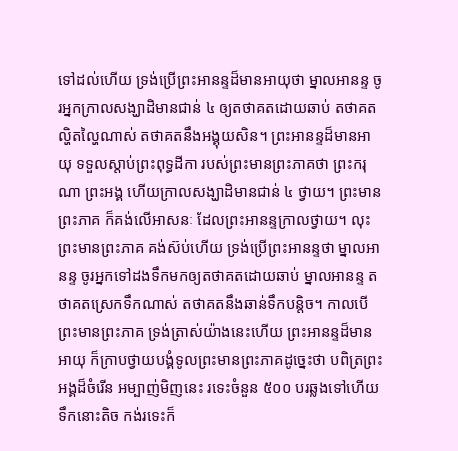ទៅដល់ហើយ ទ្រង់ប្រើព្រះអានន្ទដ៏មានអាយុថា ម្នាលអានន្ទ ចូរអ្នកក្រាលសង្ឃាដិមានជាន់ ៤ ឲ្យតថាគតដោយឆាប់ តថាគតល្ហិតល្ហៃណាស់ តថាគតនឹងអង្គុយសិន។ ព្រះអានន្ទដ៏មានអាយុ ទទួលស្តាប់ព្រះពុទ្ធដីកា របស់ព្រះមានព្រះភាគថា ព្រះករុណា ព្រះអង្គ ហើយក្រាលសង្ឃាដិមានជាន់ ៤ ថ្វាយ។ ព្រះមានព្រះភាគ ក៏គង់លើអាសនៈ ដែលព្រះអានន្ទក្រាលថ្វាយ។ លុះព្រះមានព្រះភាគ គង់ស៊ប់ហើយ ទ្រង់ប្រើព្រះអានន្ទថា ម្នាលអានន្ទ ចូរអ្នកទៅដងទឹកមកឲ្យតថាគតដោយឆាប់ ម្នាលអានន្ទ តថាគតស្រេកទឹកណាស់ តថាគតនឹងឆាន់ទឹកបន្តិច។ កាលបើព្រះមានព្រះភាគ ទ្រង់ត្រាស់យ៉ាងនេះហើយ ព្រះអានន្ទដ៏មានអាយុ ក៏ក្រាបថ្វាយបង្គំទូលព្រះមានព្រះភាគដូច្នេះថា បពិត្រព្រះអង្គដ៏ចំរើន អម្បាញ់មិញនេះ រទេះចំនួន ៥០០ បរឆ្លងទៅហើយ ទឹកនោះតិច កង់រទេះក៏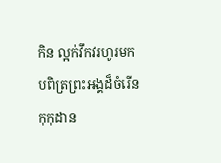កិន ល្អក់វឹកវរហូរមក បពិត្រព្រះអង្គដ៏ចំរើន កុកុដាន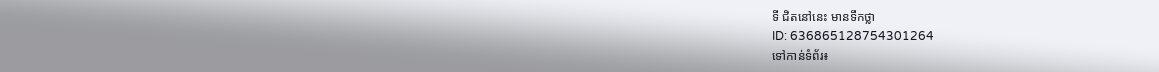ទី ជិតនៅនេះ មានទឹកថ្លា
ID: 636865128754301264
ទៅកាន់ទំព័រ៖